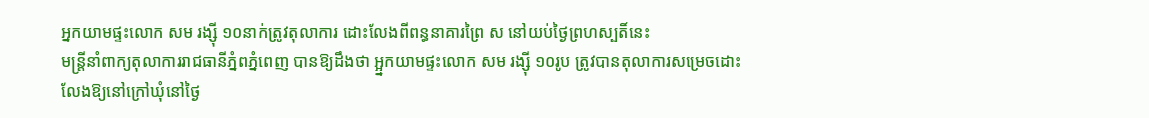អ្នកយាមផ្ទះលោក សម រង្ស៊ី ១០នាក់ត្រូវតុលាការ ដោះលែងពីពន្ធនាគារព្រៃ ស នៅយប់ថ្ងៃព្រហស្បតិ៍នេះ
មន្ត្រីនាំពាក្យតុលាការរាជធានីភ្នំពភ្នំពេញ បានឱ្យដឹងថា អ្អ្នកយាមផ្ទះលោក សម រង្ស៊ី ១០រូប ត្រូវបានតុលាការសម្រេចដោះលែងឱ្យនៅក្រៅឃុំនៅថ្ងៃ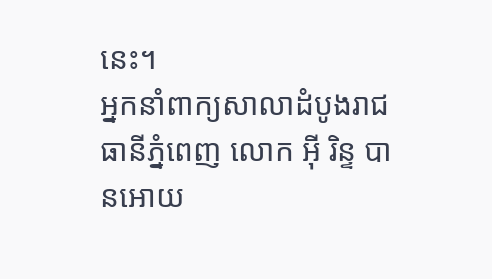នេះ។
អ្នកនាំពាក្យសាលាដំបូងរាជធានីភ្នំពេញ លោក អ៊ី រិន្ទ បានអោយ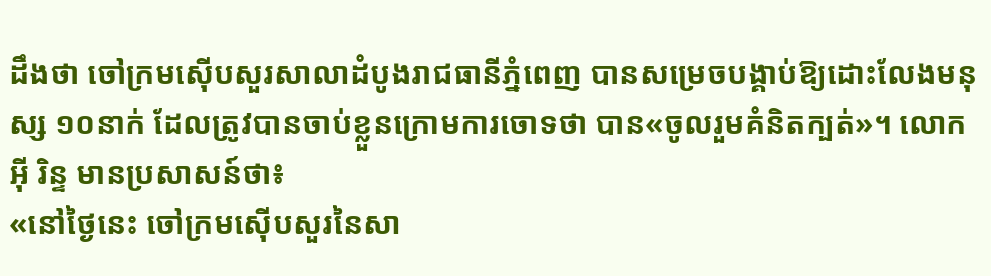ដឹងថា ចៅក្រមស៊ើបសួរសាលាដំបូងរាជធានីភ្នំពេញ បានសម្រេចបង្គាប់ឱ្យដោះលែងមនុស្ស ១០នាក់ ដែលត្រូវបានចាប់ខ្លួនក្រោមការចោទថា បាន«ចូលរួមគំនិតក្បត់»។ លោក អ៊ី រិន្ទ មានប្រសាសន៍ថា៖
«នៅថ្ងៃនេះ ចៅក្រមស៊ើបសួរនៃសា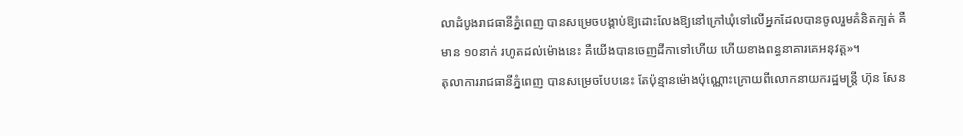លាដំបូងរាជធានីភ្នំពេញ បានសម្រេចបង្គាប់ឱ្យដោះលែងឱ្យនៅក្រៅឃុំទៅលើអ្នកដែលបានចូលរួមគំនិតក្បត់ គឺមាន ១០នាក់ រហូតដល់ម៉ោងនេះ គឺយើងបានចេញដីកាទៅហើយ ហើយខាងពន្ធនាគារគេអនុវត្ត»។
តុលាការរាជធានីភ្នំពេញ បានសម្រេចបែបនេះ តែប៉ុន្មានម៉ោងប៉ុណ្ណោះក្រោយពីលោកនាយករដ្ឋមន្ត្រី ហ៊ុន សែន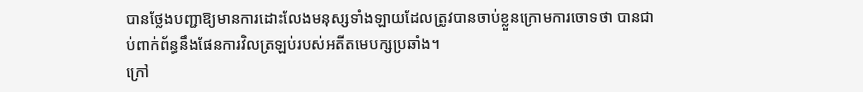បានថ្លែងបញ្ជាឱ្យមានការដោះលែងមនុស្សទាំងឡាយដែលត្រូវបានចាប់ខ្លួនក្រោមការចោទថា បានជាប់ពាក់ព័ន្ធនឹងផែនការវិលត្រឡប់របស់អតីតមេបក្សប្រឆាំង។
ក្រៅ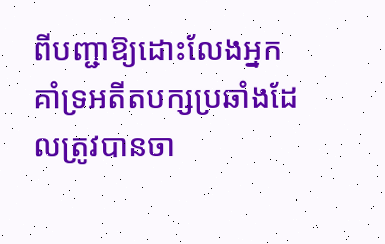ពីបញ្ជាឱ្យដោះលែងអ្នកគាំទ្រអតីតបក្សប្រឆាំងដែលត្រូវបានចា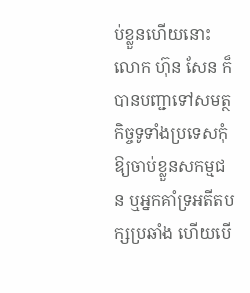ប់ខ្លួនហើយនោះ លោក ហ៊ុន សែន ក៏បានបញ្ជាទៅសមត្ថកិច្ចទូទាំងប្រទេសកុំឱ្យចាប់ខ្លួនសកម្មជន ឬអ្នកគាំទ្រអតីតបក្សប្រឆាំង ហើយបើ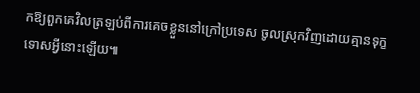កឱ្យពួកគេវិលត្រឡប់ពីការគេចខ្លួននៅក្រៅប្រទេស ចូលស្រុកវិញដោយគ្មានទុក្ខទោសអ្វីនោះឡើយ៕